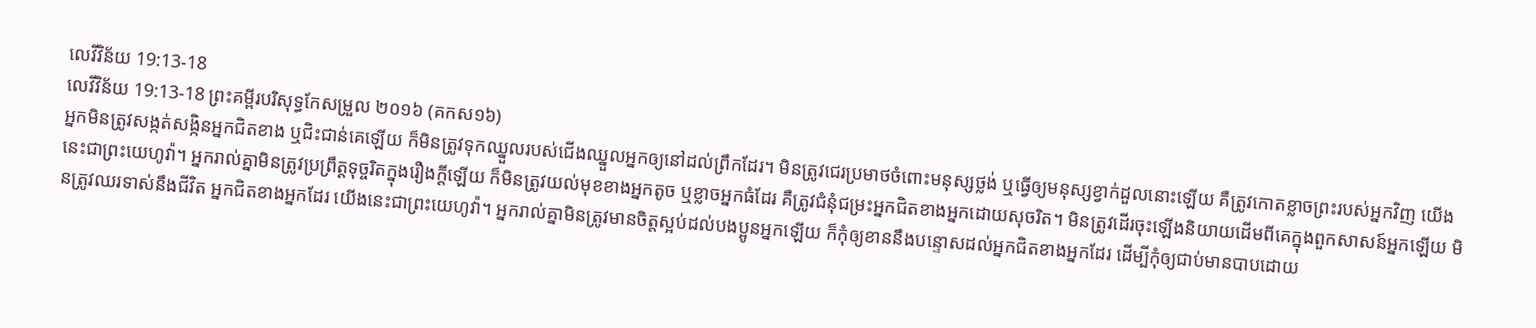លេវីវិន័យ 19:13-18
លេវីវិន័យ 19:13-18 ព្រះគម្ពីរបរិសុទ្ធកែសម្រួល ២០១៦ (គកស១៦)
អ្នកមិនត្រូវសង្កត់សង្កិនអ្នកជិតខាង ឬជិះជាន់គេឡើយ ក៏មិនត្រូវទុកឈ្នួលរបស់ជើងឈ្នួលអ្នកឲ្យនៅដល់ព្រឹកដែរ។ មិនត្រូវជេរប្រមាថចំពោះមនុស្សថ្លង់ ឬធ្វើឲ្យមនុស្សខ្វាក់ដួលនោះឡើយ គឺត្រូវកោតខ្លាចព្រះរបស់អ្នកវិញ យើងនេះជាព្រះយេហូវ៉ា។ អ្នករាល់គ្នាមិនត្រូវប្រព្រឹត្តទុច្ចរិតក្នុងរឿងក្តីឡើយ ក៏មិនត្រូវយល់មុខខាងអ្នកតូច ឬខ្លាចអ្នកធំដែរ គឺត្រូវជំនុំជម្រះអ្នកជិតខាងអ្នកដោយសុចរិត។ មិនត្រូវដើរចុះឡើងនិយាយដើមពីគេក្នុងពួកសាសន៍អ្នកឡើយ មិនត្រូវឈរទាស់នឹងជីវិត អ្នកជិតខាងអ្នកដែរ យើងនេះជាព្រះយេហូវ៉ា។ អ្នករាល់គ្នាមិនត្រូវមានចិត្តស្អប់ដល់បងប្អូនអ្នកឡើយ ក៏កុំឲ្យខាននឹងបន្ទោសដល់អ្នកជិតខាងអ្នកដែរ ដើម្បីកុំឲ្យជាប់មានបាបដោយ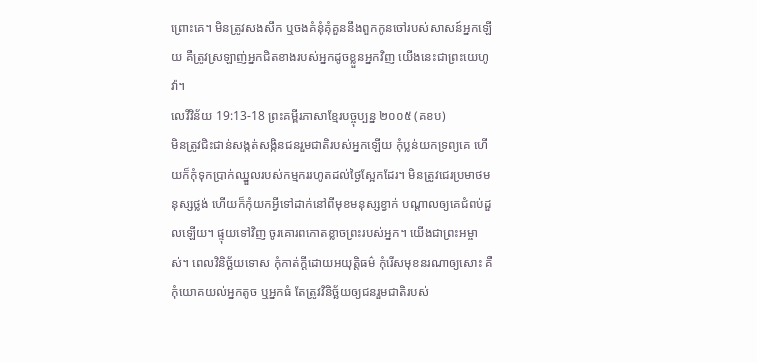ព្រោះគេ។ មិនត្រូវសងសឹក ឬចងគំនុំគុំគួននឹងពួកកូនចៅរបស់សាសន៍អ្នកឡើយ គឺត្រូវស្រឡាញ់អ្នកជិតខាងរបស់អ្នកដូចខ្លួនអ្នកវិញ យើងនេះជាព្រះយេហូវ៉ា។
លេវីវិន័យ 19:13-18 ព្រះគម្ពីរភាសាខ្មែរបច្ចុប្បន្ន ២០០៥ (គខប)
មិនត្រូវជិះជាន់សង្កត់សង្កិនជនរួមជាតិរបស់អ្នកឡើយ កុំប្លន់យកទ្រព្យគេ ហើយក៏កុំទុកប្រាក់ឈ្នួលរបស់កម្មកររហូតដល់ថ្ងៃស្អែកដែរ។ មិនត្រូវជេរប្រមាថមនុស្សថ្លង់ ហើយក៏កុំយកអ្វីទៅដាក់នៅពីមុខមនុស្សខ្វាក់ បណ្ដាលឲ្យគេជំពប់ដួលឡើយ។ ផ្ទុយទៅវិញ ចូរគោរពកោតខ្លាចព្រះរបស់អ្នក។ យើងជាព្រះអម្ចាស់។ ពេលវិនិច្ឆ័យទោស កុំកាត់ក្ដីដោយអយុត្តិធម៌ កុំរើសមុខនរណាឲ្យសោះ គឺកុំយោគយល់អ្នកតូច ឬអ្នកធំ តែត្រូវវិនិច្ឆ័យឲ្យជនរួមជាតិរបស់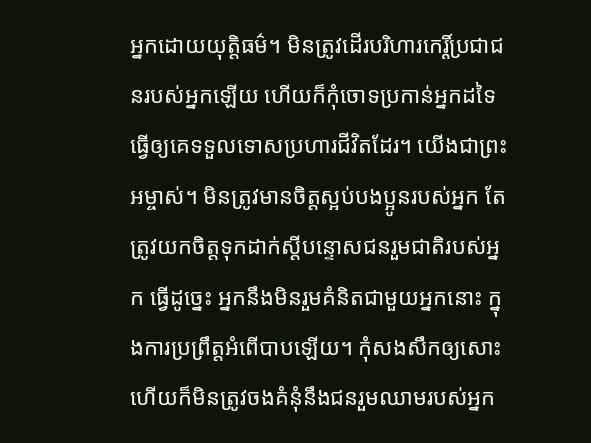អ្នកដោយយុត្តិធម៌។ មិនត្រូវដើរបរិហារកេរ្តិ៍ប្រជាជនរបស់អ្នកឡើយ ហើយក៏កុំចោទប្រកាន់អ្នកដទៃ ធ្វើឲ្យគេទទួលទោសប្រហារជីវិតដែរ។ យើងជាព្រះអម្ចាស់។ មិនត្រូវមានចិត្តស្អប់បងប្អូនរបស់អ្នក តែត្រូវយកចិត្តទុកដាក់ស្ដីបន្ទោសជនរួមជាតិរបស់អ្នក ធ្វើដូច្នេះ អ្នកនឹងមិនរួមគំនិតជាមួយអ្នកនោះ ក្នុងការប្រព្រឹត្តអំពើបាបឡើយ។ កុំសងសឹកឲ្យសោះ ហើយក៏មិនត្រូវចងគំនុំនឹងជនរួមឈាមរបស់អ្នក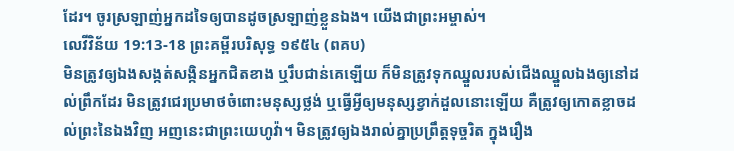ដែរ។ ចូរស្រឡាញ់អ្នកដទៃឲ្យបានដូចស្រឡាញ់ខ្លួនឯង។ យើងជាព្រះអម្ចាស់។
លេវីវិន័យ 19:13-18 ព្រះគម្ពីរបរិសុទ្ធ ១៩៥៤ (ពគប)
មិនត្រូវឲ្យឯងសង្កត់សង្កិនអ្នកជិតខាង ឬរឹបជាន់គេឡើយ ក៏មិនត្រូវទុកឈ្នួលរបស់ជើងឈ្នួលឯងឲ្យនៅដល់ព្រឹកដែរ មិនត្រូវជេរប្រមាថចំពោះមនុស្សថ្លង់ ឬធ្វើអ្វីឲ្យមនុស្សខ្វាក់ដួលនោះឡើយ គឺត្រូវឲ្យកោតខ្លាចដល់ព្រះនៃឯងវិញ អញនេះជាព្រះយេហូវ៉ា។ មិនត្រូវឲ្យឯងរាល់គ្នាប្រព្រឹត្តទុច្ចរិត ក្នុងរឿង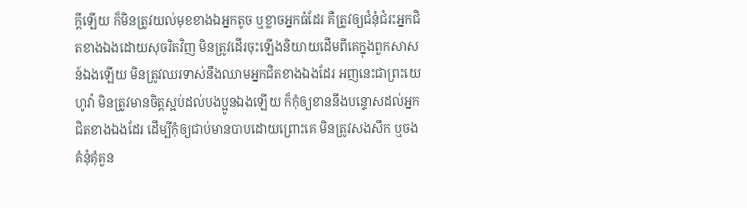ក្តីឡើយ ក៏មិនត្រូវយល់មុខខាងឯអ្នកតូច ឬខ្លាចអ្នកធំដែរ គឺត្រូវឲ្យជំនុំជំរះអ្នកជិតខាងឯងដោយសុចរិតវិញ មិនត្រូវដើរចុះឡើងនិយាយដើមពីគេក្នុងពួកសាសន៍ឯងឡើយ មិនត្រូវឈរទាស់នឹងឈាមអ្នកជិតខាងឯងដែរ អញនេះជាព្រះយេហូវ៉ា មិនត្រូវមានចិត្តស្អប់ដល់បងប្អូនឯងឡើយ ក៏កុំឲ្យខាននឹងបន្ទោសដល់អ្នកជិតខាងឯងដែរ ដើម្បីកុំឲ្យជាប់មានបាបដោយព្រោះគេ មិនត្រូវសងសឹក ឬចងគំនុំគុំគួន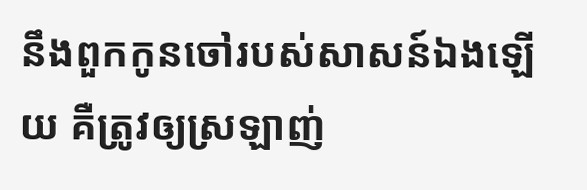នឹងពួកកូនចៅរបស់សាសន៍ឯងឡើយ គឺត្រូវឲ្យស្រឡាញ់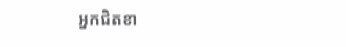អ្នកជិតខា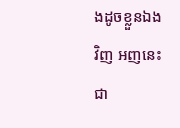ងដូចខ្លួនឯងវិញ អញនេះជា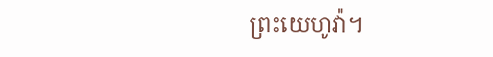ព្រះយេហូវ៉ា។